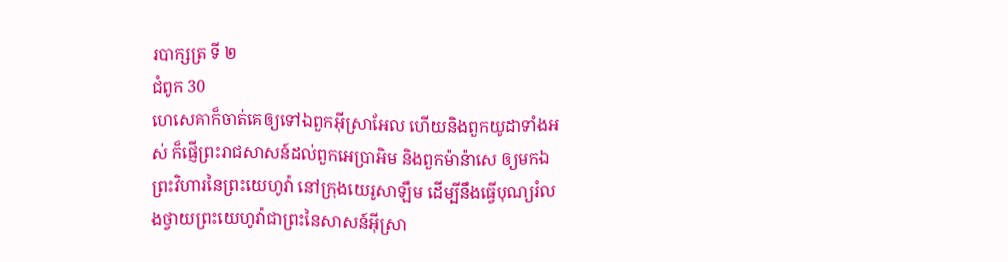របាក្សត្រ ទី ២
ជំពូក 30
ហេសេគាក៏ចាត់គេឲ្យទៅឯពួកអ៊ីស្រាអែល ហើយនិងពួកយូដាទាំងអស់ ក៏ផ្ញើព្រះរាជសាសន៍ដល់ពួកអេប្រាអិម និងពួកម៉ាន៉ាសេ ឲ្យមកឯព្រះវិហារនៃព្រះយេហូវ៉ា នៅក្រុងយេរូសាឡឹម ដើម្បីនឹងធ្វើបុណ្យរំលងថ្វាយព្រះយេហូវ៉ាជាព្រះនៃសាសន៍អ៊ីស្រា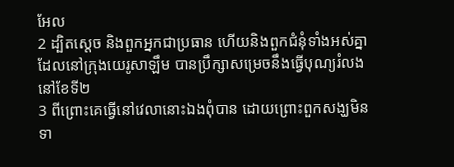អែល
2 ដ្បិតស្តេច និងពួកអ្នកជាប្រធាន ហើយនិងពួកជំនុំទាំងអស់គ្នា ដែលនៅក្រុងយេរូសាឡឹម បានប្រឹក្សាសម្រេចនឹងធ្វើបុណ្យរំលងនៅខែទី២
3 ពីព្រោះគេធ្វើនៅវេលានោះឯងពុំបាន ដោយព្រោះពួកសង្ឃមិនទា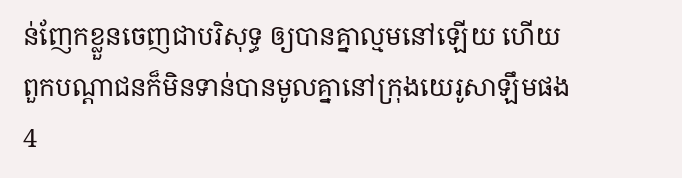ន់ញែកខ្លួនចេញជាបរិសុទ្ធ ឲ្យបានគ្នាល្មមនៅឡើយ ហើយពួកបណ្តាជនក៏មិនទាន់បានមូលគ្នានៅក្រុងយេរូសាឡឹមផង
4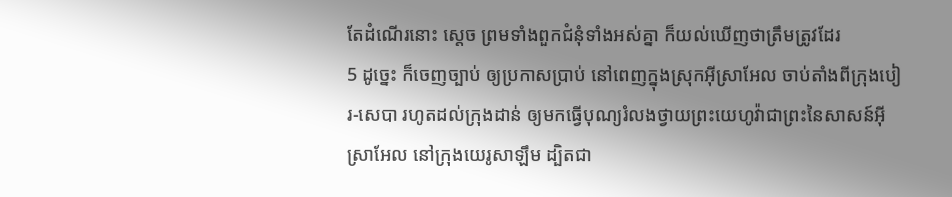តែដំណើរនោះ ស្តេច ព្រមទាំងពួកជំនុំទាំងអស់គ្នា ក៏យល់ឃើញថាត្រឹមត្រូវដែរ
5 ដូច្នេះ ក៏ចេញច្បាប់ ឲ្យប្រកាសប្រាប់ នៅពេញក្នុងស្រុកអ៊ីស្រាអែល ចាប់តាំងពីក្រុងបៀរ-សេបា រហូតដល់ក្រុងដាន់ ឲ្យមកធ្វើបុណ្យរំលងថ្វាយព្រះយេហូវ៉ាជាព្រះនៃសាសន៍អ៊ីស្រាអែល នៅក្រុងយេរូសាឡឹម ដ្បិតជា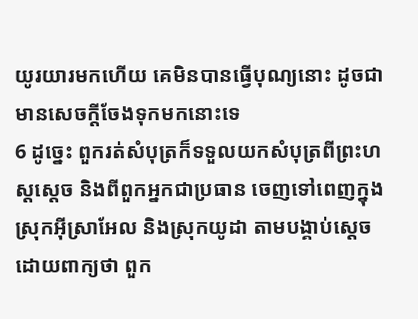យូរយារមកហើយ គេមិនបានធ្វើបុណ្យនោះ ដូចជាមានសេចក្ដីចែងទុកមកនោះទេ
6 ដូច្នេះ ពួករត់សំបុត្រក៏ទទួលយកសំបុត្រពីព្រះហស្តស្តេច និងពីពួកអ្នកជាប្រធាន ចេញទៅពេញក្នុងស្រុកអ៊ីស្រាអែល និងស្រុកយូដា តាមបង្គាប់ស្តេចដោយពាក្យថា ពួក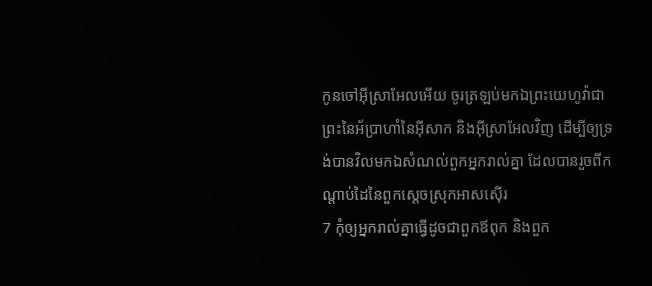កូនចៅអ៊ីស្រាអែលអើយ ចូរត្រឡប់មកឯព្រះយេហូវ៉ាជាព្រះនៃអ័ប្រាហាំនៃអ៊ីសាក និងអ៊ីស្រាអែលវិញ ដើម្បីឲ្យទ្រង់បានវិលមកឯសំណល់ពួកអ្នករាល់គ្នា ដែលបានរួចពីកណ្តាប់ដៃនៃពួកស្តេចស្រុកអាសស៊ើរ
7 កុំឲ្យអ្នករាល់គ្នាធ្វើដូចជាពួកឪពុក និងពួក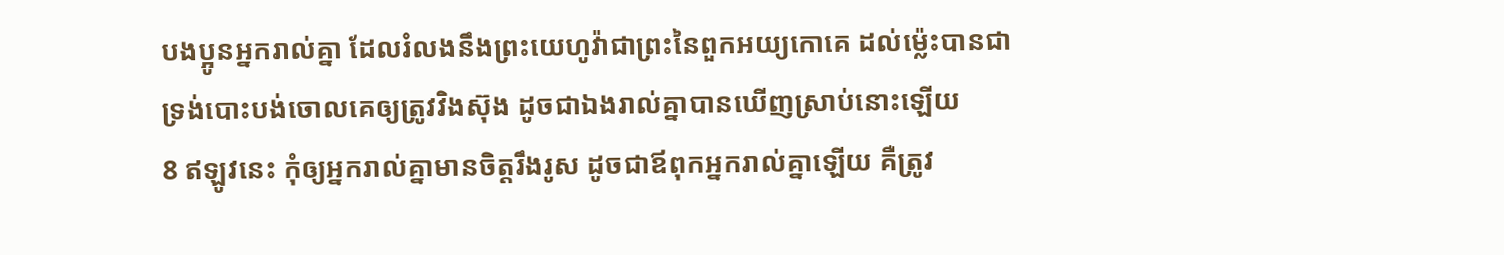បងប្អូនអ្នករាល់គ្នា ដែលរំលងនឹងព្រះយេហូវ៉ាជាព្រះនៃពួកអយ្យកោគេ ដល់ម៉្លេះបានជាទ្រង់បោះបង់ចោលគេឲ្យត្រូវវិងស៊ុង ដូចជាឯងរាល់គ្នាបានឃើញស្រាប់នោះឡើយ
8 ឥឡូវនេះ កុំឲ្យអ្នករាល់គ្នាមានចិត្តរឹងរូស ដូចជាឪពុកអ្នករាល់គ្នាឡើយ គឺត្រូវ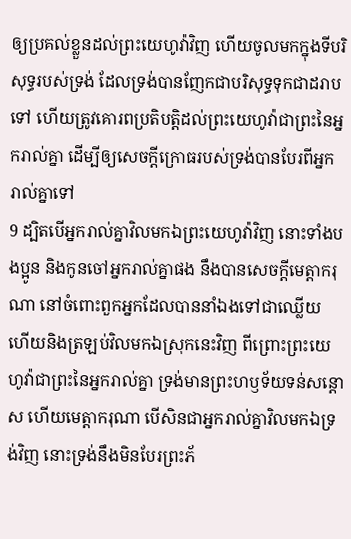ឲ្យប្រគល់ខ្លួនដល់ព្រះយេហូវ៉ាវិញ ហើយចូលមកក្នុងទីបរិសុទ្ធរបស់ទ្រង់ ដែលទ្រង់បានញែកជាបរិសុទ្ធទុកជាដរាបទៅ ហើយត្រូវគោរពប្រតិបត្តិដល់ព្រះយេហូវ៉ាជាព្រះនៃអ្នករាល់គ្នា ដើម្បីឲ្យសេចក្ដីក្រោធរបស់ទ្រង់បានបែរពីអ្នករាល់គ្នាទៅ
9 ដ្បិតបើអ្នករាល់គ្នាវិលមកឯព្រះយេហូវ៉ាវិញ នោះទាំងបងប្អូន និងកូនចៅអ្នករាល់គ្នាផង នឹងបានសេចក្ដីមេត្តាករុណា នៅចំពោះពួកអ្នកដែលបាននាំឯងទៅជាឈ្លើយ ហើយនិងត្រឡប់វិលមកឯស្រុកនេះវិញ ពីព្រោះព្រះយេហូវ៉ាជាព្រះនៃអ្នករាល់គ្នា ទ្រង់មានព្រះហឫទ័យទន់សន្តោស ហើយមេត្តាករុណា បើសិនជាអ្នករាល់គ្នាវិលមកឯទ្រង់វិញ នោះទ្រង់នឹងមិនបែរព្រះភ័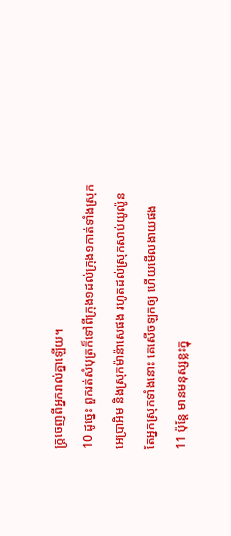ក្ត្រចេញពីអ្នករាល់គ្នាឡើយ។
10 ដូច្នេះ ពួករត់សំបុត្រក៏ទៅពីក្រុង១ដល់ក្រុង១កាត់ទាំងស្រុកអេប្រាអិម និងស្រុកម៉ាន៉ាសេផង រហូតដល់ស្រុកសាប់យូល៉ូន តែអ្នកស្រុកទាំងនោះ គេសើចឡកឲ្យ ហើយមើលងាយផង
11 ប៉ុន្តែ មានមនុស្សខ្លះក្នុ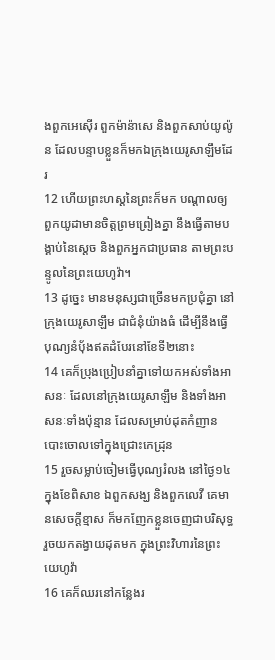ងពួកអេស៊ើរ ពួកម៉ាន៉ាសេ និងពួកសាប់យូល៉ូន ដែលបន្ទាបខ្លួនក៏មកឯក្រុងយេរូសាឡឹមដែរ
12 ហើយព្រះហស្តនៃព្រះក៏មក បណ្តាលឲ្យពួកយូដាមានចិត្តព្រមព្រៀងគ្នា នឹងធ្វើតាមបង្គាប់នៃស្តេច និងពួកអ្នកជាប្រធាន តាមព្រះបន្ទូលនៃព្រះយេហូវ៉ា។
13 ដូច្នេះ មានមនុស្សជាច្រើនមកប្រជុំគ្នា នៅក្រុងយេរូសាឡឹម ជាជំនុំយ៉ាងធំ ដើម្បីនឹងធ្វើបុណ្យនំបុ័ងឥតដំបែរនៅខែទី២នោះ
14 គេក៏ប្រុងប្រៀបនាំគ្នាទៅយកអស់ទាំងអាសនៈ ដែលនៅក្រុងយេរូសាឡឹម និងទាំងអាសនៈទាំងប៉ុន្មាន ដែលសម្រាប់ដុតកំញាន បោះចោលទៅក្នុងជ្រោះកេដ្រុន
15 រួចសម្លាប់ចៀមធ្វើបុណ្យរំលង នៅថ្ងៃ១៤ក្នុងខែពិសាខ ឯពួកសង្ឃ និងពួកលេវី គេមានសេចក្ដីខ្មាស ក៏មកញែកខ្លួនចេញជាបរិសុទ្ធ រួចយកតង្វាយដុតមក ក្នុងព្រះវិហារនៃព្រះយេហូវ៉ា
16 គេក៏ឈរនៅកន្លែងរ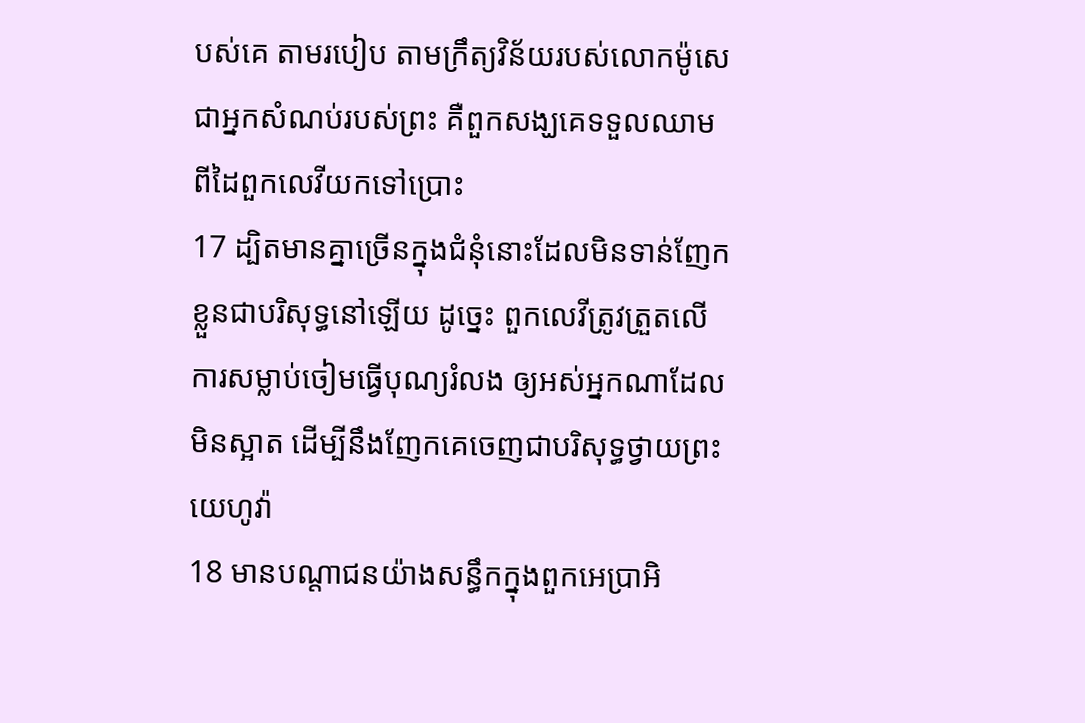បស់គេ តាមរបៀប តាមក្រឹត្យវិន័យរបស់លោកម៉ូសេ ជាអ្នកសំណប់របស់ព្រះ គឺពួកសង្ឃគេទទួលឈាមពីដៃពួកលេវីយកទៅប្រោះ
17 ដ្បិតមានគ្នាច្រើនក្នុងជំនុំនោះដែលមិនទាន់ញែកខ្លួនជាបរិសុទ្ធនៅឡើយ ដូច្នេះ ពួកលេវីត្រូវត្រួតលើការសម្លាប់ចៀមធ្វើបុណ្យរំលង ឲ្យអស់អ្នកណាដែលមិនស្អាត ដើម្បីនឹងញែកគេចេញជាបរិសុទ្ធថ្វាយព្រះយេហូវ៉ា
18 មានបណ្តាជនយ៉ាងសន្ធឹកក្នុងពួកអេប្រាអិ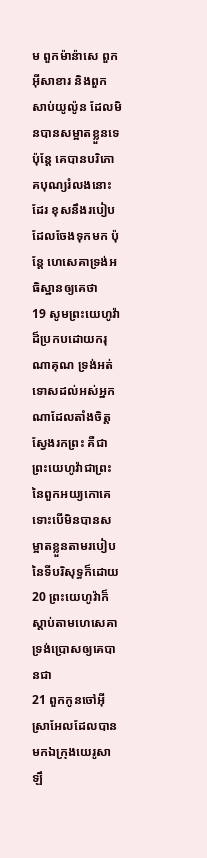ម ពួកម៉ាន៉ាសេ ពួកអ៊ីសាខារ និងពួកសាប់យូល៉ូន ដែលមិនបានសម្អាតខ្លួនទេ ប៉ុន្តែ គេបានបរិភោគបុណ្យរំលងនោះដែរ ខុសនឹងរបៀបដែលចែងទុកមក ប៉ុន្តែ ហេសេគាទ្រង់អធិស្ឋានឲ្យគេថា
19 សូមព្រះយេហូវ៉ាដ៏ប្រកបដោយករុណាគុណ ទ្រង់អត់ទោសដល់អស់អ្នកណាដែលតាំងចិត្តស្វែងរកព្រះ គឺជាព្រះយេហូវ៉ាជាព្រះនៃពួកអយ្យកោគេ ទោះបើមិនបានសម្អាតខ្លួនតាមរបៀបនៃទីបរិសុទ្ធក៏ដោយ
20 ព្រះយេហូវ៉ាក៏ស្តាប់តាមហេសេគា ទ្រង់ប្រោសឲ្យគេបានជា
21 ពួកកូនចៅអ៊ីស្រាអែលដែលបានមកឯក្រុងយេរូសាឡឹ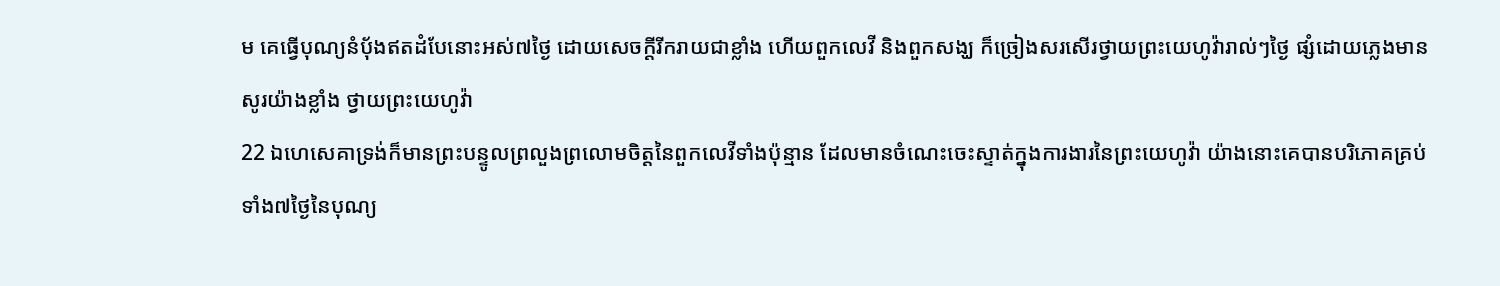ម គេធ្វើបុណ្យនំបុ័ងឥតដំបែនោះអស់៧ថ្ងៃ ដោយសេចក្ដីរីករាយជាខ្លាំង ហើយពួកលេវី និងពួកសង្ឃ ក៏ច្រៀងសរសើរថ្វាយព្រះយេហូវ៉ារាល់ៗថ្ងៃ ផ្សំដោយភ្លេងមានសូរយ៉ាងខ្លាំង ថ្វាយព្រះយេហូវ៉ា
22 ឯហេសេគាទ្រង់ក៏មានព្រះបន្ទូលព្រលួងព្រលោមចិត្តនៃពួកលេវីទាំងប៉ុន្មាន ដែលមានចំណេះចេះស្ទាត់ក្នុងការងារនៃព្រះយេហូវ៉ា យ៉ាងនោះគេបានបរិភោគគ្រប់ទាំង៧ថ្ងៃនៃបុណ្យ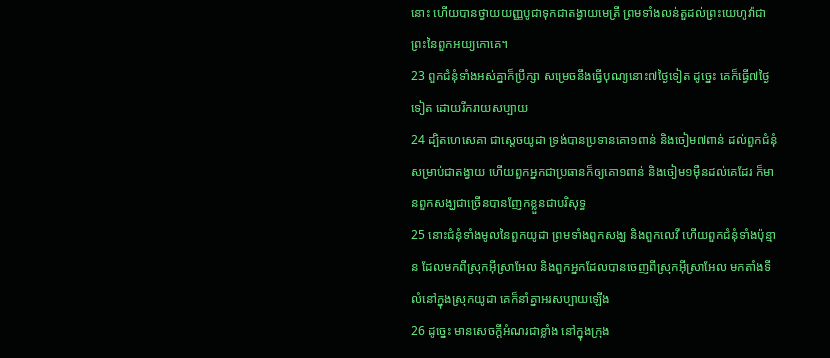នោះ ហើយបានថ្វាយយញ្ញបូជាទុកជាតង្វាយមេត្រី ព្រមទាំងលន់តួដល់ព្រះយេហូវ៉ាជាព្រះនៃពួកអយ្យកោគេ។
23 ពួកជំនុំទាំងអស់គ្នាក៏ប្រឹក្សា សម្រេចនឹងធ្វើបុណ្យនោះ៧ថ្ងៃទៀត ដូច្នេះ គេក៏ធ្វើ៧ថ្ងៃទៀត ដោយរីករាយសប្បាយ
24 ដ្បិតហេសេគា ជាស្តេចយូដា ទ្រង់បានប្រទានគោ១ពាន់ និងចៀម៧ពាន់ ដល់ពួកជំនុំសម្រាប់ជាតង្វាយ ហើយពួកអ្នកជាប្រធានក៏ឲ្យគោ១ពាន់ និងចៀម១ម៉ឺនដល់គេដែរ ក៏មានពួកសង្ឃជាច្រើនបានញែកខ្លួនជាបរិសុទ្ធ
25 នោះជំនុំទាំងមូលនៃពួកយូដា ព្រមទាំងពួកសង្ឃ និងពួកលេវី ហើយពួកជំនុំទាំងប៉ុន្មាន ដែលមកពីស្រុកអ៊ីស្រាអែល និងពួកអ្នកដែលបានចេញពីស្រុកអ៊ីស្រាអែល មកតាំងទីលំនៅក្នុងស្រុកយូដា គេក៏នាំគ្នាអរសប្បាយឡើង
26 ដូច្នេះ មានសេចក្ដីអំណរជាខ្លាំង នៅក្នុងក្រុង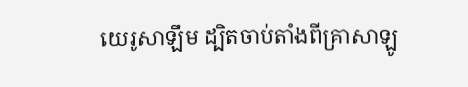យេរូសាឡឹម ដ្បិតចាប់តាំងពីគ្រាសាឡូ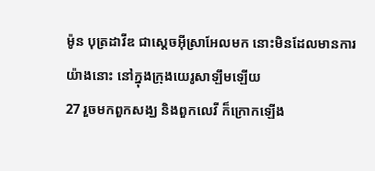ម៉ូន បុត្រដាវីឌ ជាស្តេចអ៊ីស្រាអែលមក នោះមិនដែលមានការយ៉ាងនោះ នៅក្នុងក្រុងយេរូសាឡឹមឡើយ
27 រួចមកពួកសង្ឃ និងពួកលេវី ក៏ក្រោកឡើង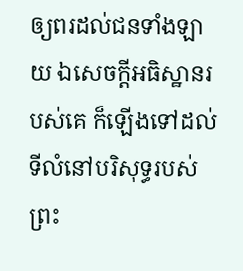ឲ្យពរដល់ជនទាំងឡាយ ឯសេចក្ដីអធិស្ឋានរបស់គេ ក៏ឡើងទៅដល់ទីលំនៅបរិសុទ្ធរបស់ព្រះ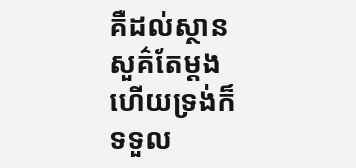គឺដល់ស្ថានសួគ៌តែម្តង ហើយទ្រង់ក៏ទទួល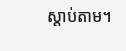ស្តាប់តាម។